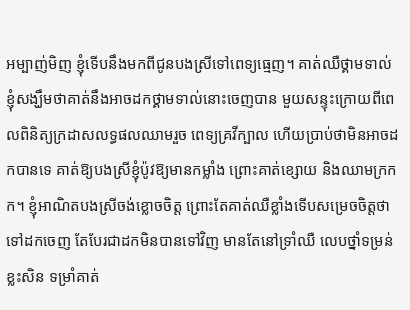អម្បាញ់មិញ ខ្ញុំទើបនឹងមកពីជូនបងស្រីទៅពេទ្យធ្មេញ។ គាត់ឈឺថ្គាមទាល់ ខ្ញុំសង្ឃឹមថាគាត់នឹងអាចដកថ្គាមទាល់នោះចេញបាន មួយសន្ទុះក្រោយពីពេលពិនិត្យក្រដាសលទ្ធផលឈាមរួច ពេទ្យគ្រវីក្បាល ហើយប្រាប់ថាមិនអាចដកបានទេ គាត់ឱ្យបងស្រីខ្ញុំប៉ូវឱ្យមានកម្លាំង ព្រោះគាត់ខ្សោយ និងឈាមក្រកក។ ខ្ញុំអាណិតបងស្រីចង់ខ្លោចចិត្ត ព្រោះតែគាត់ឈឺខ្លាំងទើបសម្រេចចិត្តថាទៅដកចេញ តែបែរជាដកមិនបានទៅវិញ មានតែនៅទ្រាំឈឺ លេបថ្នាំទម្រន់ខ្លះសិន ទម្រាំគាត់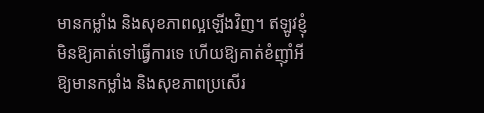មានកម្លាំង និងសុខភាពល្អឡើងវិញ។ ឥឡូវខ្ញុំមិនឱ្យគាត់ទៅធ្វើការទេ ហើយឱ្យគាត់ខំញ៉ាំអីឱ្យមានកម្លាំង និងសុខភាពប្រសើរ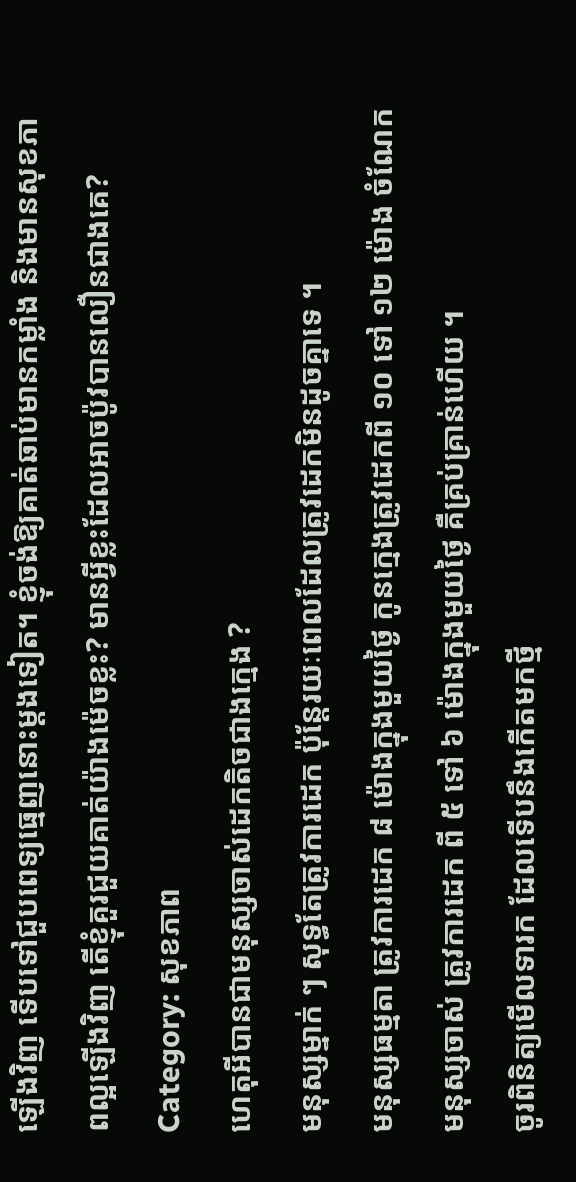ឡើងវិញ ទើបទៅជួបពេទ្យធ្មេញនោះម្ដងទៀត។ ខ្ញុំចង់ឱ្យគាត់ឆាប់មានកម្លាំង និងមានសុខភាពល្អឡើងវិញ តើខ្ញុំគួរជួយគាត់យ៉ាងម៉េចខ្លះ? មានអ្វីខ្លះដែលអាចប៉ូវបានលឿនជាងគេ?
Category: សុខភាព
ហេតុអីបានជាមនុស្សចាស់ដេកតិចជាងក្មេង ?
មនុស្សម្នាក់ ៗ សុទ្ធតែត្រូវការដេក ប៉ុន្តែរយៈពេលដែលត្រូវដេកមិនដូចគ្នាទេ ។
មនុស្សធម្មតា ត្រូវការដេក ៨ ម៉ោងក្នុងមួយថ្ងៃ កូនក្មេងត្រូវដេកពី ១០ ទៅ ១២ ម៉ោង ចំណែកមនុស្សចាស់ ត្រូវការដេក ពី ៥ ទៅ ៦ ម៉ោងក្នុងមួយថ្ងៃ គឺគ្រប់គ្រាន់ហើយ ។
ចូរពិនិត្យមើលទារក ដែលទើបនឹងកើតមកថ្មី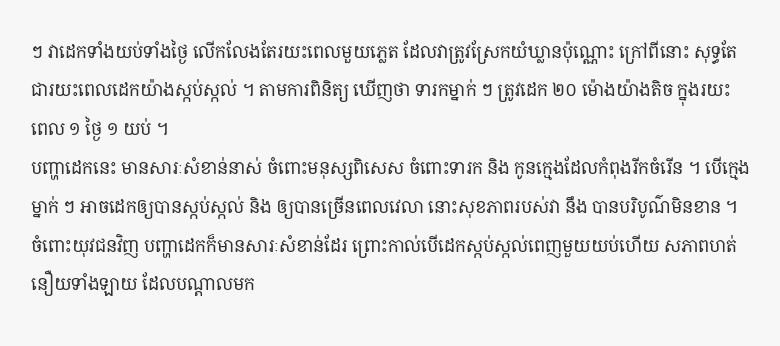ៗ វាដេកទាំងយប់ទាំងថ្ងៃ លើកលែងតែរយះពេលមួយភ្លេត ដែលវាត្រូវស្រែកយំឃ្លានប៉ុណ្ណោះ ក្រៅពីនោះ សុទ្ធតែជារយះពេលដេកយ៉ាងស្កប់ស្កល់ ។ តាមការពិនិត្យ ឃើញថា ទារកម្នាក់ ៗ ត្រូវដេក ២០ ម៉ោងយ៉ាងតិច ក្នុងរយះ ពេល ១ ថ្ងៃ ១ យប់ ។
បញ្ហាដេកនេះ មានសារៈសំខាន់នាស់ ចំពោះមនុស្សពិសេស ចំពោះទារក និង កូនក្មេងដែលកំពុងរីកចំរើន ។ បើក្មេងម្នាក់ ៗ អាចដេកឲ្យបានស្កប់ស្កល់ និង ឲ្យបានច្រើនពេលវេលា នោះសុខភាពរបស់វា នឹង បានបរិបូណ៌មិនខាន ។
ចំពោះយុវជនវិញ បញ្ហាដេកក៏មានសារៈសំខាន់ដែរ ព្រោះកាល់បើដេកស្កប់ស្កល់ពេញមួយយប់ហើយ សភាពហត់នឿយទាំងឡាយ ដែលបណ្ដាលមក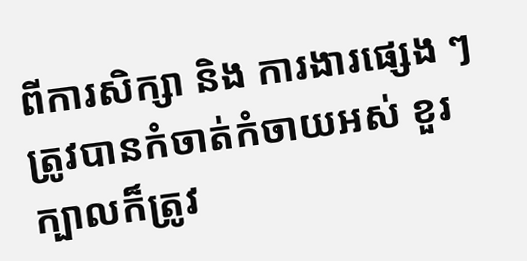ពីការសិក្សា និង ការងារផ្សេង ៗ ត្រូវបានកំចាត់កំចាយអស់ ខួរក្បាលក៏ត្រូវ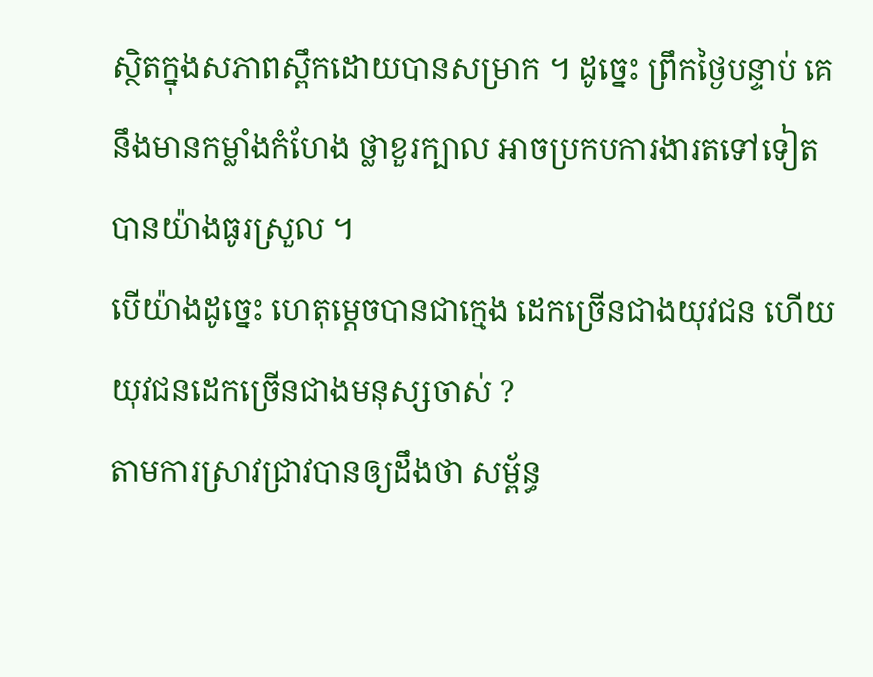ស្ថិតក្នុងសភាពស្ពឹកដោយបានសម្រាក ។ ដូច្នេះ ព្រឹកថ្ងៃបន្ទាប់ គេនឹងមានកម្លាំងកំហែង ថ្លាខួរក្បាល អាចប្រកបការងារតទៅទៀត បានយ៉ាងធូរស្រួល ។
បើយ៉ាងដូច្នេះ ហេតុម្ដេចបានជាក្មេង ដេកច្រើនជាងយុវជន ហើយយុវជនដេកច្រើនជាងមនុស្សចាស់ ?
តាមការស្រាវជ្រាវបានឲ្យដឹងថា សម្ព័ន្ធ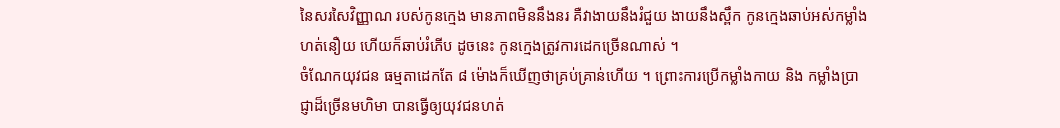នៃសរសៃវិញ្ញាណ របស់កូនក្មេង មានភាពមិននឹងនរ គឺវាងាយនឹងរំជួយ ងាយនឹងស្ពឹក កូនក្មេងឆាប់អស់កម្លាំង ហត់នឿយ ហើយក៏ឆាប់រំភើប ដូចនេះ កូនក្មេងត្រូវការដេកច្រើនណាស់ ។
ចំណែកយុវជន ធម្មតាដេកតែ ៨ ម៉ោងក៏ឃើញថាគ្រប់គ្រាន់ហើយ ។ ព្រោះការប្រើកម្លាំងកាយ និង កម្លាំងប្រាជ្ញាដ៏ច្រើនមហិមា បានធ្វើឲ្យយុវជនហត់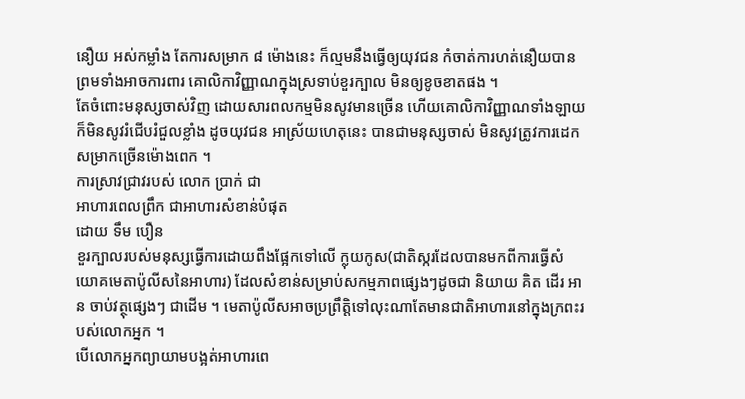នឿយ អស់កម្លាំង តែការសម្រាក ៨ ម៉ោងនេះ ក៏ល្មមនឹងធ្វើឲ្យយុវជន កំចាត់ការហត់នឿយបាន ព្រមទាំងអាចការពារ គោលិកាវិញ្ញាណក្នុងស្រទាប់ខួរក្បាល មិនឲ្យខូចខាតផង ។
តែចំពោះមនុស្សចាស់វិញ ដោយសារពលកម្មមិនសូវមានច្រើន ហើយគោលិកាវិញ្ញាណទាំងឡាយ ក៏មិនសូវរំជើបរំជួលខ្លាំង ដូចយុវជន អាស្រ័យហេតុនេះ បានជាមនុស្សចាស់ មិនសូវត្រូវការដេកសម្រាកច្រើនម៉ោងពេក ។
ការស្រាវជ្រាវរបស់ លោក ប្រាក់ ជា
អាហារពេលព្រឹក ជាអាហារសំខាន់បំផុត
ដោយ ទឹម បឿន
ខួរក្បាលរបស់មនុស្សធ្វើការដោយពឹងផ្អែកទៅលើ ក្លុយកូស(ជាតិស្ករដែលបានមកពីការធ្វើសំយោគមេតាប៉ូលីសនៃអាហារ) ដែលសំខាន់សម្រាប់សកម្មភាពផ្សេងៗដូចជា និយាយ គិត ដើរ អាន ចាប់វត្ថុផ្សេងៗ ជាដើម ។ មេតាប៉ូលីសអាចប្រព្រឹត្តិទៅលុះណាតែមានជាតិអាហារនៅក្នុងក្រពះរបស់លោកអ្នក ។
បើលោកអ្នកព្យាយាមបង្អត់អាហារពេ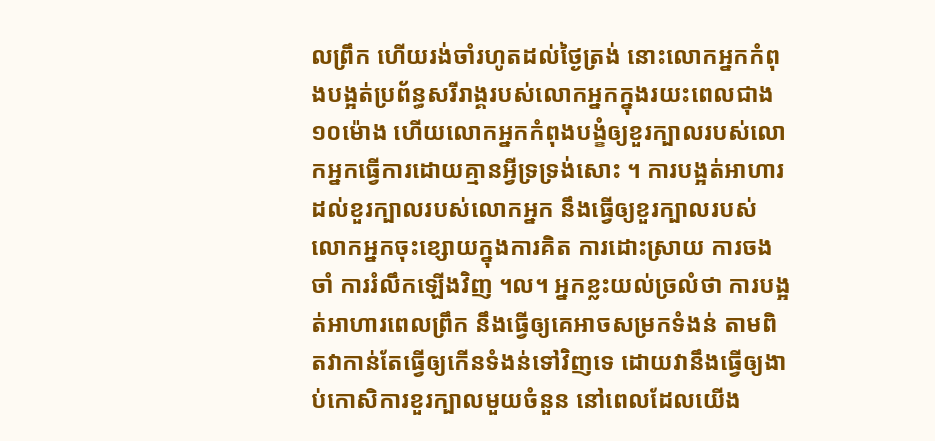លព្រឹក ហើយរង់ចាំរហូតដល់ថ្ងៃត្រង់ នោះលោកអ្នកកំពុងបង្អត់ប្រព័ន្ធសរីរាង្គរបស់លោកអ្នកក្នុងរយះពេលជាង១០ម៉ោង ហើយលោកអ្នកកំពុងបង្ខំឲ្យខួរក្បាលរបស់លោកអ្នកធ្វើការដោយគ្មានអ្វីទ្រទ្រង់សោះ ។ ការបង្អត់អាហារដល់ខួរក្បាលរបស់លោកអ្នក នឹងធ្វើឲ្យខួរក្បាលរបស់លោកអ្នកចុះខ្សោយក្នុងការគិត ការដោះស្រាយ ការចងចាំ ការរំលឹកឡើងវិញ ។ល។ អ្នកខ្លះយល់ច្រលំថា ការបង្អត់អាហារពេលព្រឹក នឹងធ្វើឲ្យគេអាចសម្រកទំងន់ តាមពិតវាកាន់តែធ្វើឲ្យកើនទំងន់ទៅវិញទេ ដោយវានឹងធ្វើឲ្យងាប់កោសិការខួរក្បាលមួយចំនួន នៅពេលដែលយើង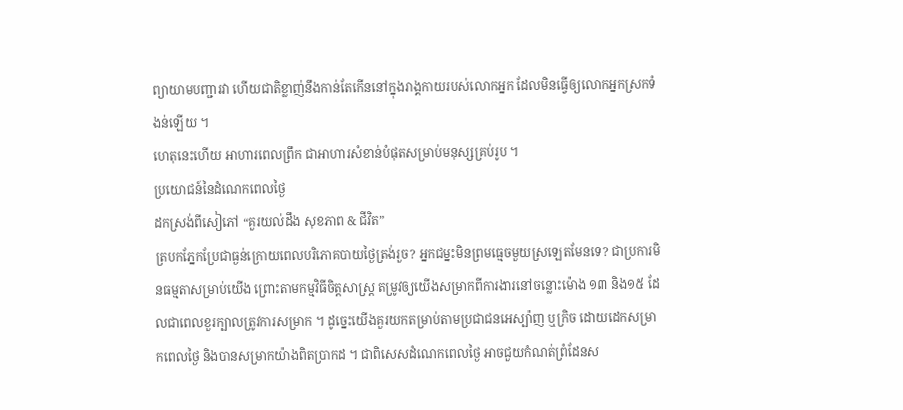ព្យាយាមបញ្ជារវា ហើយជាតិខ្លាញ់នឹងកាន់តែកើននៅក្នុងរាង្គកាយរបស់លោកអ្នក ដែលមិនធ្វើឲ្យលោកអ្នកស្រកទំងន់ឡើយ ។
ហេតុនេះហើយ អាហារពេលព្រឹក ជាអាហារសំខាន់បំផុតសម្រាប់មនុស្សគ្រប់រូប ។
ប្រយោជន៍នៃដំណេកពេលថ្ងៃ
ដកស្រង់ពីសៀភៅ “គួរយល់ដឹង សុខភាព & ជីវិត”
ត្របកភ្នែកប្រែជាធ្ងន់ក្រោយពេលបរិភោគបាយថ្ងៃត្រង់រួច? អ្នកជម្នះមិនព្រមធ្មេចមួយស្រឡេតមែនទេ? ជាប្រការមិនធម្មតាសម្រាប់យើង ព្រោះតាមកម្មវិធីចិត្តសាស្ត្រ តម្រូវឲ្យយើងសម្រាកពីការងារនៅចន្លោះម៉ោង ១៣ និង១៥ ដែលជាពេលខួរក្បាលត្រូវការសម្រាក ។ ដូច្នេះយើងគួរយកតម្រាប់តាមប្រជាជនអេស្ប៉ាញ ឬក្រិច ដោយដេកសម្រាកពេលថ្ងៃ និងបានសម្រាកយ៉ាងពិតប្រាកដ ។ ជាពិសេសដំណេកពេលថ្ងៃ អាចជួយកំណត់ព្រំដែនស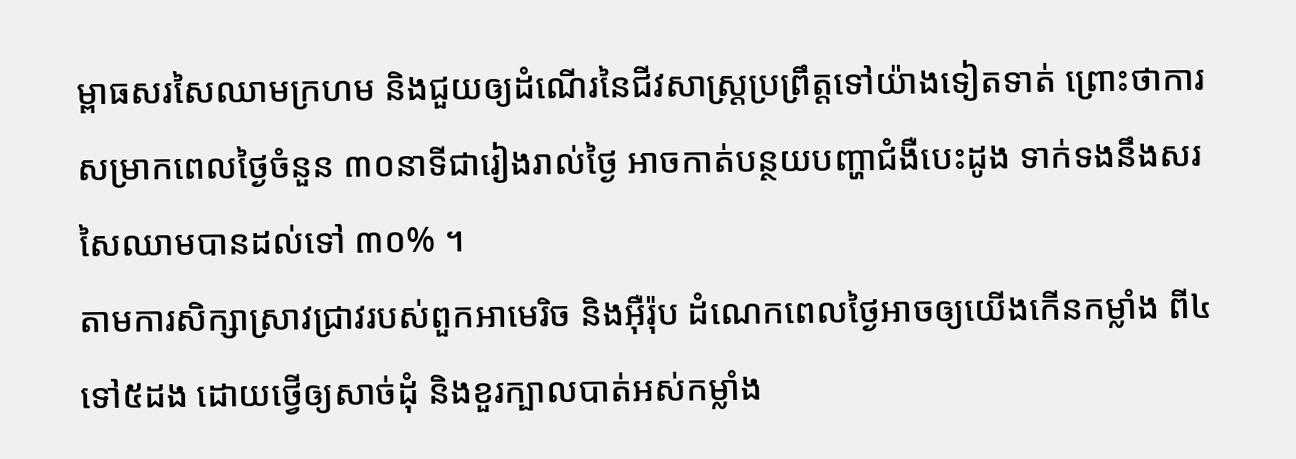ម្ពាធសរសៃឈាមក្រហម និងជួយឲ្យដំណើរនៃជីវសាស្ត្រប្រព្រឹត្តទៅយ៉ាងទៀតទាត់ ព្រោះថាការសម្រាកពេលថ្ងៃចំនួន ៣០នាទីជារៀងរាល់ថ្ងៃ អាចកាត់បន្ថយបញ្ហាជំងឺបេះដូង ទាក់ទងនឹងសរសៃឈាមបានដល់ទៅ ៣០% ។
តាមការសិក្សាស្រាវជ្រាវរបស់ពួកអាមេរិច និងអ៊ឺរ៉ុប ដំណេកពេលថ្ងៃអាចឲ្យយើងកើនកម្លាំង ពី៤ ទៅ៥ដង ដោយថ្វើឲ្យសាច់ដុំ និងខួរក្បាលបាត់អស់កម្លាំង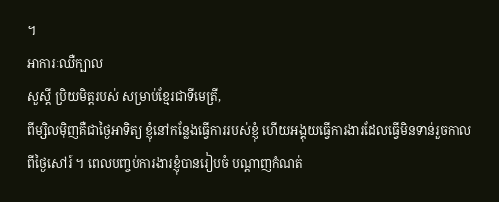។
អាការៈឈឺក្បាល
សួស្ដី ប្រិយមិត្តរបស់ សម្រាប់ខ្មែរជាទីមេត្រី,
ពីម្សិលម៉ិញគឺជាថ្ងៃអាទិត្យ ខ្ញុំនៅកន្លែងធ្វើការរបស់ខ្ញុំ ហើយអង្គុយធ្វើការងារដែលធ្វើមិនទាន់រួចកាលពីថ្ងៃសៅរ៍ ។ ពេលបញ្ចប់ការងារខ្ញុំបានរៀបចំ បណ្ដាញកំណត់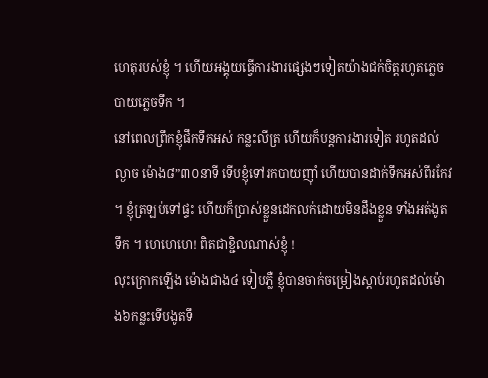ហេតុរបស់ខ្ញុំ ។ ហើយអង្គុយធ្វើការងារផ្សេងៗទៀតយ៉ាងជក់ចិត្តរហូតភ្លេចបាយភ្លេចទឹក ។
នៅពេលព្រឹកខ្ញុំផឹកទឹកអស់ កន្លះលីត្រ ហើយក៏បន្តការងារទៀត រហូតដល់ល្ងាច ម៉ោង៨”៣០នាទី ទើបខ្ញុំទៅរកបាយញ៉ាំ ហើយបានដាក់ទឹកអស់ពីរកែវ ។ ខ្ញុំត្រឡប់ទៅផ្ទះ ហើយក៏ប្រាស់ខ្លួនដេកលក់ដោយមិនដឹងខ្លួន ទាំងអត់ងូតទឹក ។ ហេហេហេ! ពិតជាខ្ជិលណាស់ខ្ញុំ !
លុះក្រោកឡើង ម៉ោងជាង៤ ទៀបភ្លឺ ខ្ញុំបានចាក់ចម្រៀងស្ដាប់រហូតដល់ម៉ោង៦កន្លះទើបងូតទឹ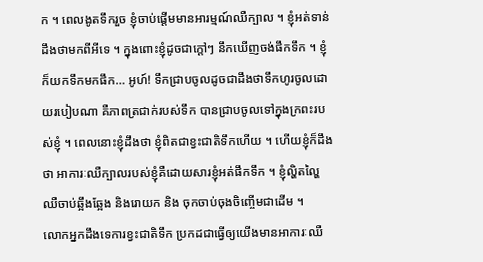ក ។ ពេលងូតទឹករួច ខ្ញុំចាប់ផ្ដើមមានអារម្មណ៍ឈឺក្បាល ។ ខ្ញុំអត់ទាន់ដឹងថាមកពីអីទេ ។ ក្នុងពោះខ្ញុំដូចជាក្ដៅៗ នឹកឃើញចង់ផឹកទឹក ។ ខ្ញុំក៏យកទឹកមកផឹក… អូហ៍! ទឹកជ្រាបចូលដូចជាដឹងថាទឹកហូរចូលដោយរបៀបណា គឺភាពត្រជាក់របស់ទឹក បានជ្រាបចូលទៅក្នុងក្រពះរបស់ខ្ញុំ ។ ពេលនោះខ្ញុំដឹងថា ខ្ញុំពិតជាខ្វះជាតិទឹកហើយ ។ ហើយខ្ញុំក៏ដឹងថា អាការៈឈឺក្បាលរបស់ខ្ញុំគឺដោយសារខ្ញុំអត់ផឹកទឹក ។ ខ្ញុំល្ហិតល្ហៃ ឈឺចាប់ឆ្អឹងឆ្អែង និងរោយក និង ចុកចាប់ចុងចិញ្ចើមជាដើម ។
លោកអ្នកដឹងទេការខ្វះជាតិទឹក ប្រកដជាធ្វើឲ្យយើងមានអាការៈឈឺ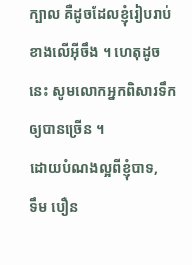ក្បាល គឺដូចដែលខ្ញុំរៀបរាប់ខាងលើអ៊ីចឹង ។ ហេតុដូចនេះ សូមលោកអ្នកពិសារទឹកឲ្យបានច្រើន ។
ដោយបំណងល្អពីខ្ញុំបាទ,
ទឹម បឿន